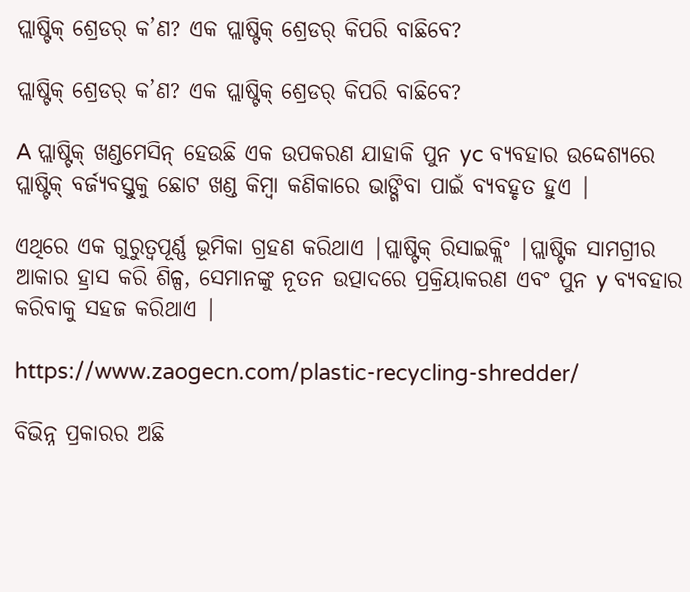ପ୍ଲାଷ୍ଟିକ୍ ଶ୍ରେଡର୍ କ’ଣ? ଏକ ପ୍ଲାଷ୍ଟିକ୍ ଶ୍ରେଡର୍ କିପରି ବାଛିବେ?

ପ୍ଲାଷ୍ଟିକ୍ ଶ୍ରେଡର୍ କ’ଣ? ଏକ ପ୍ଲାଷ୍ଟିକ୍ ଶ୍ରେଡର୍ କିପରି ବାଛିବେ?

A ପ୍ଲାଷ୍ଟିକ୍ ଖଣ୍ଡମେସିନ୍ ହେଉଛି ଏକ ଉପକରଣ ଯାହାକି ପୁନ yc ବ୍ୟବହାର ଉଦ୍ଦେଶ୍ୟରେ ପ୍ଲାଷ୍ଟିକ୍ ବର୍ଜ୍ୟବସ୍ତୁକୁ ଛୋଟ ଖଣ୍ଡ କିମ୍ବା କଣିକାରେ ଭାଙ୍ଗିବା ପାଇଁ ବ୍ୟବହୃତ ହୁଏ |

ଏଥିରେ ଏକ ଗୁରୁତ୍ୱପୂର୍ଣ୍ଣ ଭୂମିକା ଗ୍ରହଣ କରିଥାଏ |ପ୍ଲାଷ୍ଟିକ୍ ରିସାଇକ୍ଲିଂ |ପ୍ଲାଷ୍ଟିକ ସାମଗ୍ରୀର ଆକାର ହ୍ରାସ କରି ଶିଳ୍ପ, ସେମାନଙ୍କୁ ନୂତନ ଉତ୍ପାଦରେ ପ୍ରକ୍ରିୟାକରଣ ଏବଂ ପୁନ y ବ୍ୟବହାର କରିବାକୁ ସହଜ କରିଥାଏ |

https://www.zaogecn.com/plastic-recycling-shredder/

ବିଭିନ୍ନ ପ୍ରକାରର ଅଛି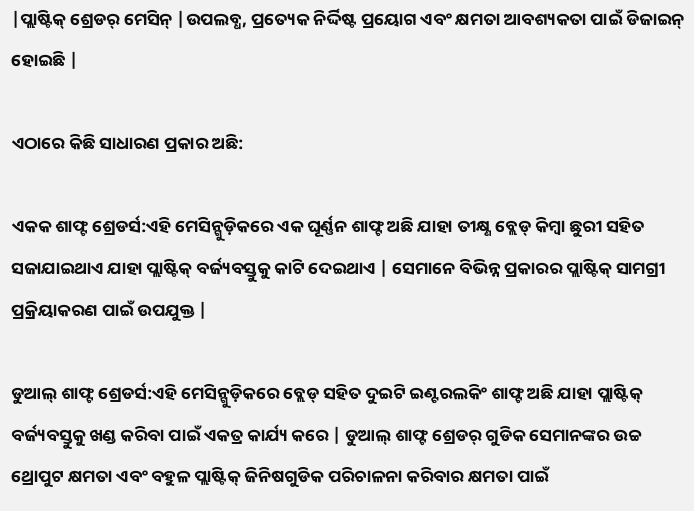|ପ୍ଲାଷ୍ଟିକ୍ ଶ୍ରେଡର୍ ମେସିନ୍ |ଉପଲବ୍ଧ, ପ୍ରତ୍ୟେକ ନିର୍ଦ୍ଦିଷ୍ଟ ପ୍ରୟୋଗ ଏବଂ କ୍ଷମତା ଆବଶ୍ୟକତା ପାଇଁ ଡିଜାଇନ୍ ହୋଇଛି |

ଏଠାରେ କିଛି ସାଧାରଣ ପ୍ରକାର ଅଛି:

ଏକକ ଶାଫ୍ଟ ଶ୍ରେଡର୍ସ:ଏହି ମେସିନ୍ଗୁଡ଼ିକରେ ଏକ ଘୂର୍ଣ୍ଣନ ଶାଫ୍ଟ ଅଛି ଯାହା ତୀକ୍ଷ୍ଣ ବ୍ଲେଡ୍ କିମ୍ବା ଛୁରୀ ସହିତ ସଜାଯାଇଥାଏ ଯାହା ପ୍ଲାଷ୍ଟିକ୍ ବର୍ଜ୍ୟବସ୍ତୁକୁ କାଟି ଦେଇଥାଏ | ସେମାନେ ବିଭିନ୍ନ ପ୍ରକାରର ପ୍ଲାଷ୍ଟିକ୍ ସାମଗ୍ରୀ ପ୍ରକ୍ରିୟାକରଣ ପାଇଁ ଉପଯୁକ୍ତ |

ଡୁଆଲ୍ ଶାଫ୍ଟ ଶ୍ରେଡର୍ସ:ଏହି ମେସିନ୍ଗୁଡ଼ିକରେ ବ୍ଲେଡ୍ ସହିତ ଦୁଇଟି ଇଣ୍ଟରଲକିଂ ଶାଫ୍ଟ ଅଛି ଯାହା ପ୍ଲାଷ୍ଟିକ୍ ବର୍ଜ୍ୟବସ୍ତୁକୁ ଖଣ୍ଡ କରିବା ପାଇଁ ଏକତ୍ର କାର୍ଯ୍ୟ କରେ | ଡୁଆଲ୍ ଶାଫ୍ଟ ଶ୍ରେଡର୍ ଗୁଡିକ ସେମାନଙ୍କର ଉଚ୍ଚ ଥ୍ରୋପୁଟ କ୍ଷମତା ଏବଂ ବହୁଳ ପ୍ଲାଷ୍ଟିକ୍ ଜିନିଷଗୁଡିକ ପରିଚାଳନା କରିବାର କ୍ଷମତା ପାଇଁ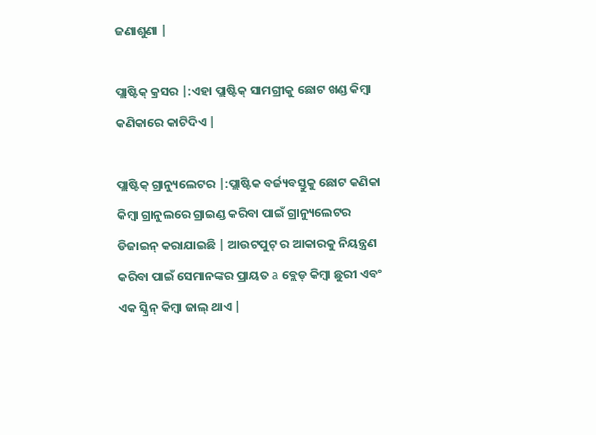ଜଣାଶୁଣା |

ପ୍ଲାଷ୍ଟିକ୍ କ୍ରସର |:ଏହା ପ୍ଲାଷ୍ଟିକ୍ ସାମଗ୍ରୀକୁ ଛୋଟ ଖଣ୍ଡ କିମ୍ବା କଣିକାରେ କାଟିଦିଏ |

ପ୍ଲାଷ୍ଟିକ୍ ଗ୍ରାନ୍ୟୁଲେଟର |:ପ୍ଲାଷ୍ଟିକ ବର୍ଜ୍ୟବସ୍ତୁକୁ ଛୋଟ କଣିକା କିମ୍ବା ଗ୍ରାନୁଲରେ ଗ୍ରାଇଣ୍ଡ କରିବା ପାଇଁ ଗ୍ରାନ୍ୟୁଲେଟର ଡିଜାଇନ୍ କରାଯାଇଛି | ଆଉଟପୁଟ୍ ର ଆକାରକୁ ନିୟନ୍ତ୍ରଣ କରିବା ପାଇଁ ସେମାନଙ୍କର ପ୍ରାୟତ a ବ୍ଲେଡ୍ କିମ୍ବା ଛୁରୀ ଏବଂ ଏକ ସ୍କ୍ରିନ୍ କିମ୍ବା ଜାଲ୍ ଥାଏ |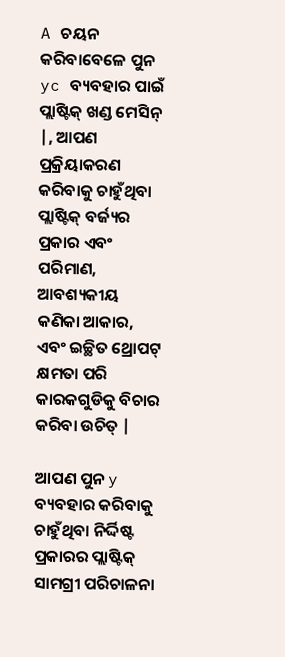A ଚୟନ କରିବାବେଳେ ପୁନ yc ବ୍ୟବହାର ପାଇଁ ପ୍ଲାଷ୍ଟିକ୍ ଖଣ୍ଡ ମେସିନ୍ |, ଆପଣ ପ୍ରକ୍ରିୟାକରଣ କରିବାକୁ ଚାହୁଁଥିବା ପ୍ଲାଷ୍ଟିକ୍ ବର୍ଜ୍ୟର ପ୍ରକାର ଏବଂ ପରିମାଣ, ଆବଶ୍ୟକୀୟ କଣିକା ଆକାର, ଏବଂ ଇଚ୍ଛିତ ଥ୍ରୋପଟ୍ କ୍ଷମତା ପରି କାରକଗୁଡିକୁ ବିଚାର କରିବା ଉଚିତ୍ |

ଆପଣ ପୁନ y ବ୍ୟବହାର କରିବାକୁ ଚାହୁଁଥିବା ନିର୍ଦ୍ଦିଷ୍ଟ ପ୍ରକାରର ପ୍ଲାଷ୍ଟିକ୍ ସାମଗ୍ରୀ ପରିଚାଳନା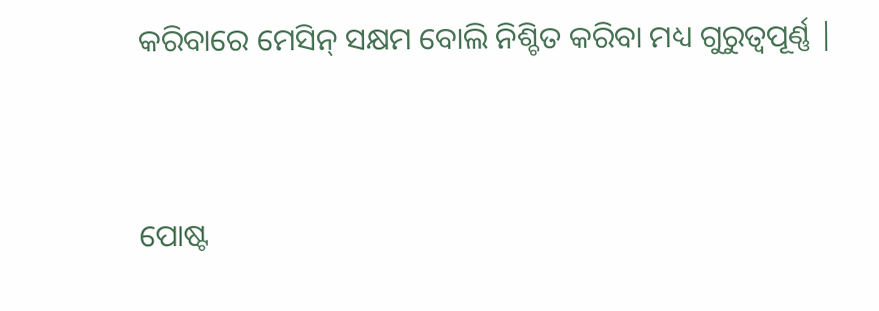କରିବାରେ ମେସିନ୍ ସକ୍ଷମ ବୋଲି ନିଶ୍ଚିତ କରିବା ମଧ୍ୟ ଗୁରୁତ୍ୱପୂର୍ଣ୍ଣ |


ପୋଷ୍ଟ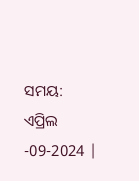ସମୟ: ଏପ୍ରିଲ -09-2024 |